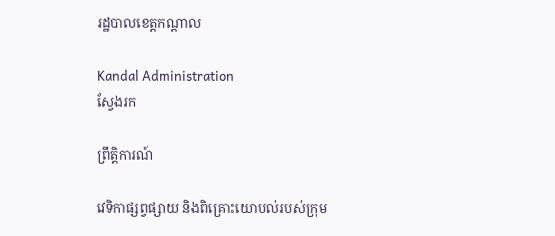រដ្ឋបាលខេត្តកណ្តាល

Kandal Administration
ស្វែងរក

ព្រឹត្តិការណ៍

វេទិកាផ្សព្វផ្សាយ និងពិគ្រោះយោបល់របស់ក្រុម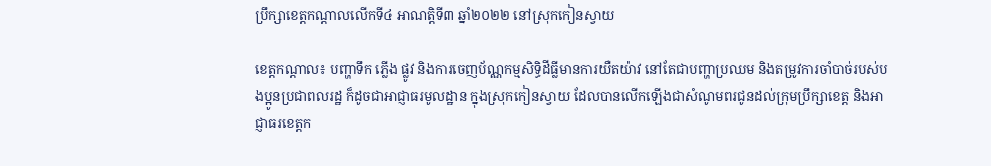ប្រឹក្សាខេត្តកណ្ដាលលើកទី៤ អាណត្តិទី៣ ឆ្នាំ២០២២ នៅស្រុកកៀនស្វាយ

ខេត្តកណ្ដាល៖ បញ្ហាទឹក ភ្លើង ផ្លូវ និងការចេញប័ណ្ណកម្មសិទ្ធិដីធ្លីមានការយឺតយ៉ាវ នៅតែជាបញ្ហាប្រឈម និងតម្រូវការចាំបាច់របស់បងប្អូនប្រជាពលរដ្ឋ ក៏ដូចជាអាជ្ញាធរមូលដ្ឋាន ក្នុងស្រុកកៀនស្វាយ ដែលបានលើកឡើងជាសំណូមពរជូនដល់ក្រុមប្រឹក្សាខេត្ត និងអាជ្ញាធរខេត្តក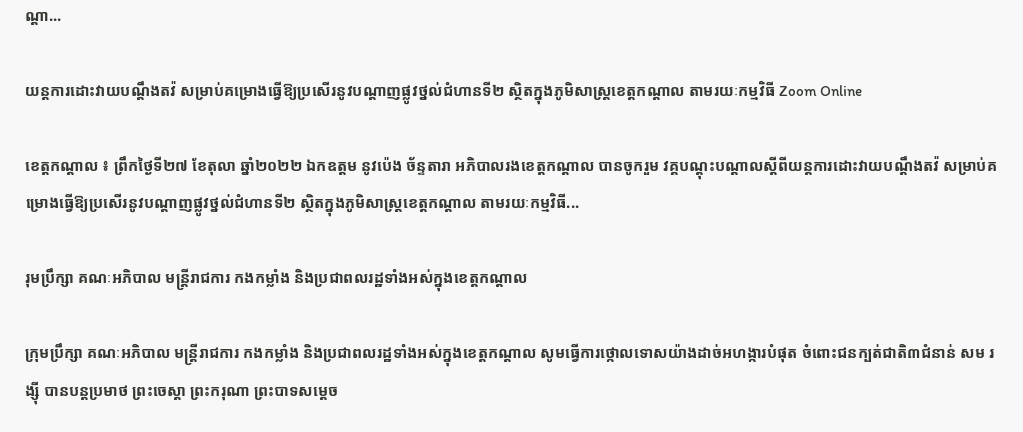ណ្ដា...

យន្តការដោះវាយបណ្តឹងតវ៉ សម្រាប់គម្រោងធ្វើឱ្យប្រសើរនូវបណ្ដាញផ្លូវថ្នល់ជំហានទី២ ស្ថិតក្នុងភូមិសាស្ត្រខេត្តកណ្តាល តាមរយៈកម្មវិធី Zoom Online

ខេត្តកណ្តាល ៖ ព្រឹកថ្ងៃទី២៧ ខែតុលា ឆ្នាំ២០២២ ឯកឧត្ដម នូវប៉េង ច័ន្ទតារា អភិបាលរងខេត្តកណ្ដាល បានចូករួម វគ្គបណ្តុះបណ្តាលស្តីពីយន្តការដោះវាយបណ្តឹងតវ៉ សម្រាប់គម្រោងធ្វើឱ្យប្រសើរនូវបណ្ដាញផ្លូវថ្នល់ជំហានទី២ ស្ថិតក្នុងភូមិសាស្ត្រខេត្តកណ្តាល តាមរយៈកម្មវិធី...

រុមប្រឹក្សា គណៈអភិបាល មន្រ្តីរាជការ កងកម្លាំង និងប្រជាពលរដ្ឋទាំងអស់ក្នុងខេត្តកណ្ដាល

ក្រុមប្រឹក្សា គណៈអភិបាល មន្រ្តីរាជការ កងកម្លាំង និងប្រជាពលរដ្ឋទាំងអស់ក្នុងខេត្តកណ្ដាល សូមធ្វើការថ្កោលទោសយ៉ាងដាច់អហង្ការបំផុត ចំពោះជនក្បត់ជាតិ៣ជំនាន់ សម រង្ស៊ី បានបន្តប្រមាថ ព្រះចេស្តា ព្រះករុណា ព្រះបាទសម្តេច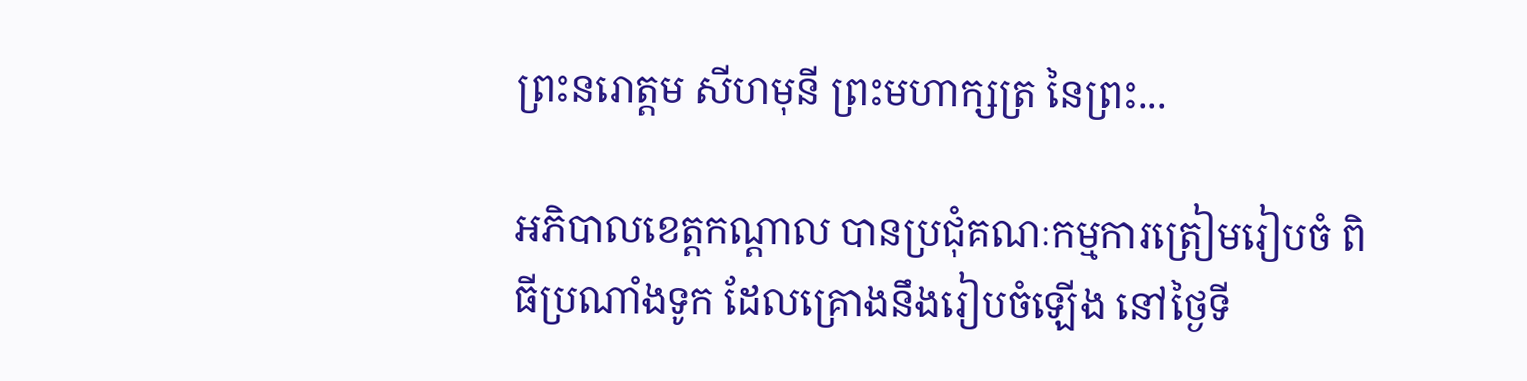ព្រះនរោត្តម សីហមុនី ព្រះមហាក្សត្រ នៃព្រះ...

អភិបាលខេត្តកណ្តាល បានប្រជុំគណៈកម្មការត្រៀមរៀបចំ ពិធីប្រណាំងទូក ដែលគ្រោងនឹងរៀបចំឡើង នៅថ្ងៃទី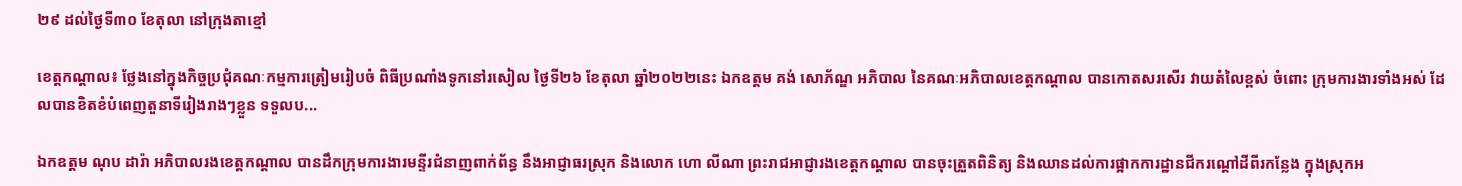២៩ ដល់ថ្ងៃទី៣០ ខែតុលា នៅក្រុងតាខ្មៅ

ខេត្តកណ្តាល៖ ថ្លែងនៅក្នុងកិច្ចប្រជុំគណៈកម្មការត្រៀមរៀបចំ ពិធីប្រណាំងទូកនៅរសៀល ថ្ងៃទី២៦ ខែតុលា ឆ្នាំ២០២២នេះ ឯកឧត្តម គង់ សោភ័ណ្ឌ អភិបាល នៃគណៈអភិបាលខេត្តកណ្តាល បានកោតសរសើរ វាយតំលៃខ្ពស់ ចំពោះ ក្រុមការងារទាំងអស់ ដែលបានខិតខំបំពេញតួនាទីរៀងរាងៗខ្លួន ទទួលប...

ឯកឧត្តម ណុប ដារ៉ា អភិបាលរងខេត្តកណ្ដាល បានដឹកក្រុមការងារមន្ទីរជំនាញពាក់ព័ន្ធ នឹងអាជ្ញាធរស្រុក និងលោក ហោ លីណា ព្រះរាជអាជ្ញារងខេត្តកណ្ដាល បានចុះត្រួតពិនិត្យ និងឈានដល់ការផ្អាកការដ្ឋានជីករណ្តៅដីពីរកន្លែង ក្នុងស្រុកអ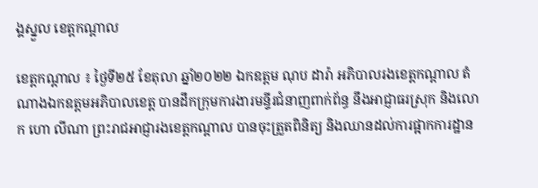ង្គស្នួល ខេត្តកណ្ដាល

ខេត្តកណ្ដាល ៖ ថ្ងៃទី២៥ ខែតុលា ឆ្នាំ២០២២ ឯកឧត្តម ណុប ដារ៉ា អភិបាលរងខេត្តកណ្ដាល តំណាងឯកឧត្តមអភិបាលខេត្ត បានដឹកក្រុមការងារមន្ទីរជំនាញពាក់ព័ន្ធ នឹងអាជ្ញាធរស្រុក និងលោក ហោ លីណា ព្រះរាជអាជ្ញារងខេត្តកណ្ដាល បានចុះត្រួតពិនិត្យ និងឈានដល់ការផ្អាកការដ្ឋាន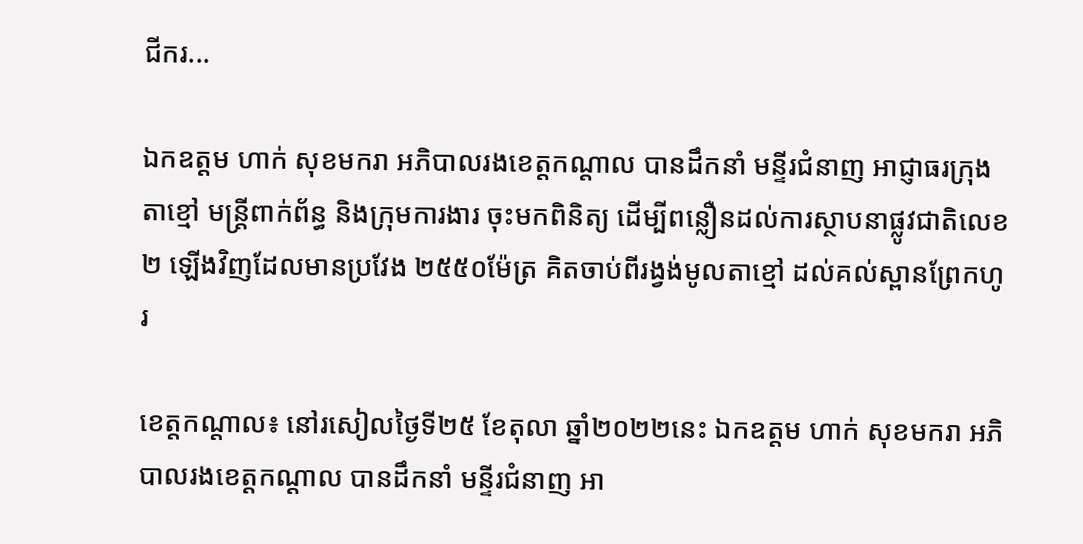ជីករ...

ឯកឧត្តម ហាក់ សុខមករា អភិបាលរងខេត្តកណ្តាល បានដឹកនាំ មន្ទីរជំនាញ អាជ្ញាធរក្រុងតាខ្មៅ មន្ត្រីពាក់ព័ន្ធ និងក្រុមការងារ ចុះមកពិនិត្យ ដើម្បីពន្លឿនដល់ការស្ថាបនាផ្លូវជាតិលេខ២ ឡើងវិញដែលមានប្រវែង ២៥៥០ម៉ែត្រ គិតចាប់ពីរង្វង់មូលតាខ្មៅ ដល់គល់ស្ពានព្រែកហូរ

ខេត្តកណ្តាល៖ នៅរសៀលថ្ងៃទី២៥ ខែតុលា ឆ្នាំ២០២២នេះ ឯកឧត្តម ហាក់ សុខមករា អភិបាលរងខេត្តកណ្តាល បានដឹកនាំ មន្ទីរជំនាញ អា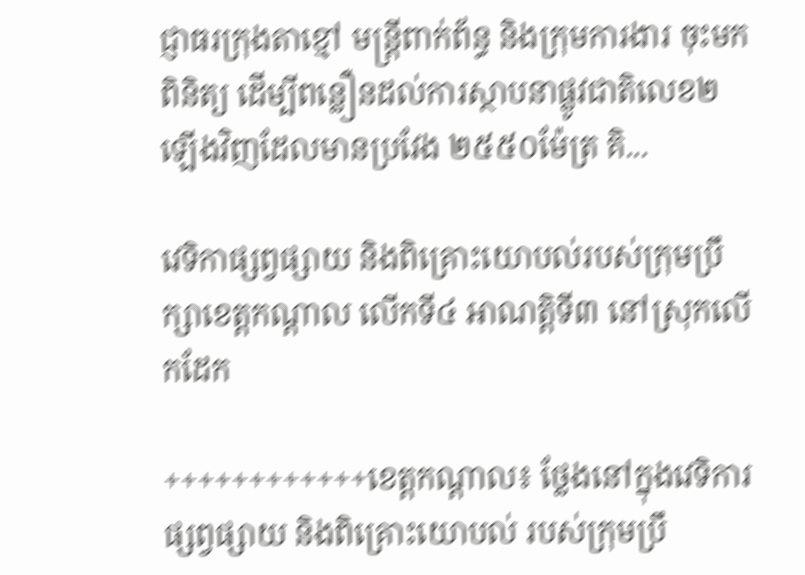ជ្ញាធរក្រុងតាខ្មៅ មន្ត្រីពាក់ព័ន្ធ និងក្រុមការងារ ចុះមកពិនិត្យ ដើម្បីពន្លឿនដល់ការស្ថាបនាផ្លូវជាតិលេខ២ ឡើងវិញដែលមានប្រវែង ២៥៥០ម៉ែត្រ គិ...

វេទិកាផ្សព្វផ្សាយ និងពិគ្រោះយោបល់របស់ក្រុមប្រឹក្សាខេត្តកណ្តាល លើកទី៤ អាណត្តិទី៣ នៅស្រុកលើកដែក

++++++++++++ខេត្តកណ្តាល៖ ថ្លែងនៅក្នុងវេទិការផ្សព្វផ្សាយ និងពិគ្រោះយោបល់ របស់ក្រុមប្រឹ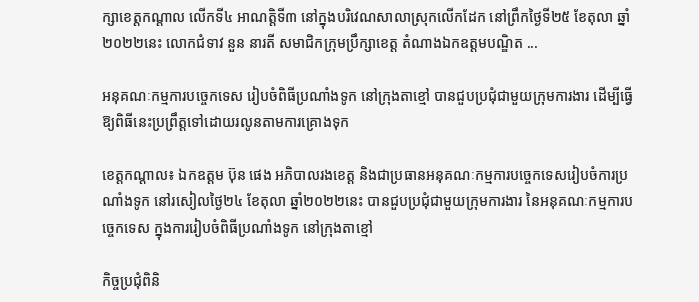ក្សាខេត្តកណ្តាល លើកទី៤ អាណត្តិទី៣ នៅក្នុងបរិវេណសាលាស្រុកលើកដែក នៅព្រឹកថ្ងៃទី២៥ ខែតុលា ឆ្នាំ២០២២នេះ លោកជំទាវ នួន នារតី សមាជិកក្រុមប្រឹក្សាខេត្ត តំណាងឯកឧត្តមបណ្ឌិត ...

អនុគណៈកម្មការបច្ចេកទេស រៀបចំពិធីប្រណាំងទូក នៅក្រុងតាខ្មៅ បានជួបប្រជុំជាមួយក្រុមការងារ ដើម្បីធ្វើឱ្យពិធីនេះប្រព្រឹត្តទៅដោយរលូនតាមការគ្រោងទុក

ខេត្តកណ្តាល៖ ឯកឧត្តម ប៊ុន ផេង អភិបាលរងខេត្ត និងជាប្រធានអនុគណៈកម្មការបច្ចេកទេសរៀបចំការប្រណាំងទូក នៅរសៀលថ្ងៃ២៤ ខែតុលា ឆ្នាំ២០២២នេះ បានជួបប្រជុំជាមួយក្រុមការងារ នៃអនុគណៈកម្មការបច្ចេកទេស ក្នុងការរៀបចំពិធីប្រណាំងទូក នៅក្រុងតាខ្មៅ

កិច្ចប្រជុំពិនិ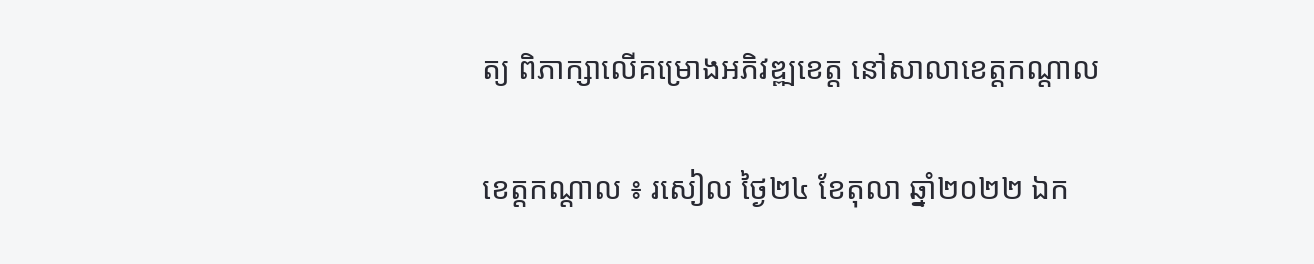ត្យ ពិភាក្សាលើគម្រោងអភិវឌ្ឍខេត្ត នៅសាលាខេត្តកណ្តាល

ខេត្តកណ្ដាល ៖ រសៀល ថ្ងៃ២៤ ខែតុលា ឆ្នាំ២០២២ ឯក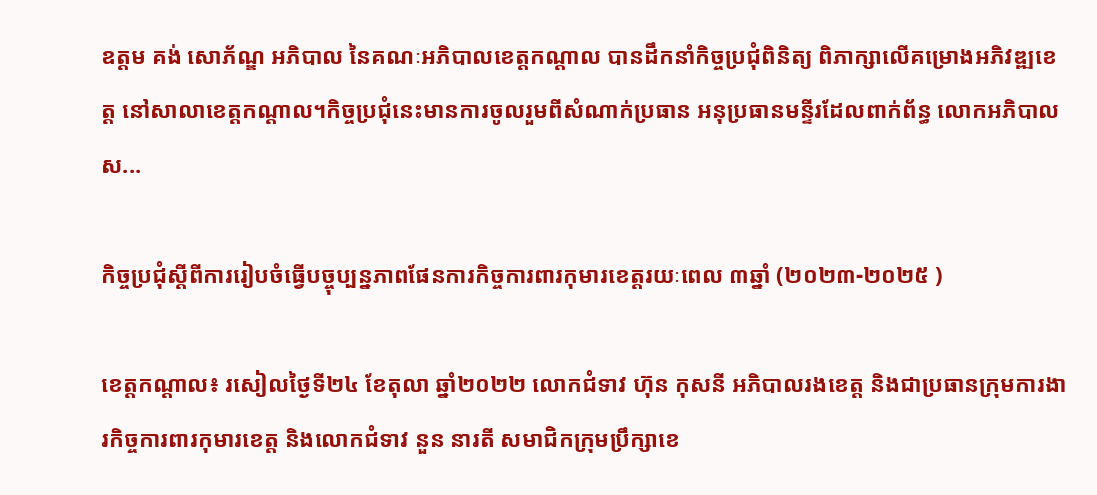ឧត្តម គង់ សោភ័ណ្ឌ អភិបាល នៃគណៈអភិបាលខេត្តកណ្តាល បានដឹកនាំកិច្ចប្រជុំពិនិត្យ ពិភាក្សាលើគម្រោងអភិវឌ្ឍខេត្ត នៅសាលាខេត្តកណ្តាល។កិច្ចប្រជុំនេះមានការចូលរួមពីសំណាក់ប្រធាន អនុប្រធានមន្ទីរដែលពាក់ព័ន្ធ លោកអភិបាលស...

កិច្ចប្រជុំស្តីពីការរៀបចំធ្វើបច្ចុប្បន្នភាពផែនការកិច្ចការពារកុមារខេត្តរយៈពេល ៣ឆ្នាំ (២០២៣-២០២៥ )

ខេត្តកណ្ដាល៖ រសៀលថ្ងៃទី២៤ ខែតុលា ឆ្នាំ២០២២ លោកជំទាវ ហ៊ុន កុសនី អភិបាលរងខេត្ត និងជាប្រធានក្រុមការងារកិច្ចការពារកុមារខេត្ត និងលោកជំទាវ នួន នារតី សមាជិកក្រុមប្រឹក្សាខេ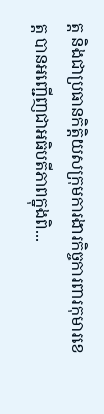ត្ត និងជាប្រធានកិត្តិយសក្រុមការងារកិច្ចការពារកុមារខេត្ត បានអញ្ជើញជាអធិបតីភាពក្នុងពិ...